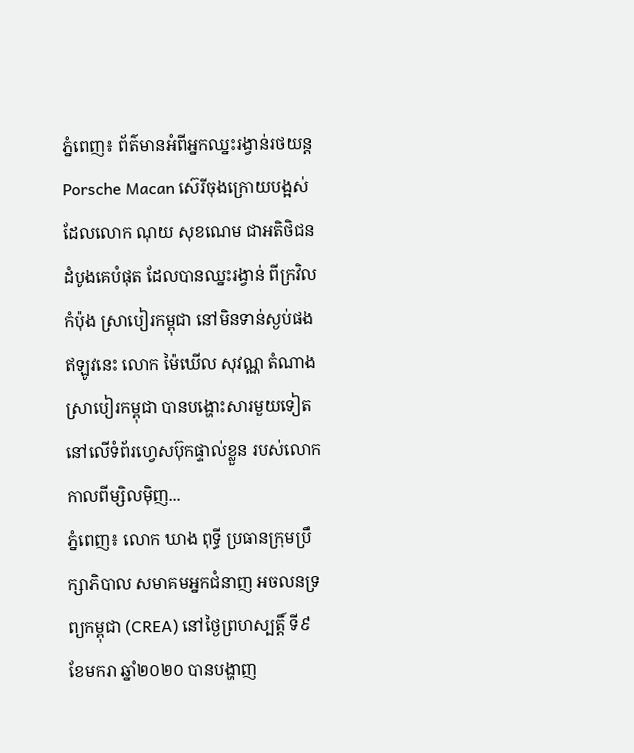ភ្នំពេញ៖ ព័ត៌មានអំពីអ្នកឈ្នះរង្វាន់រថយន្ត Porsche Macan ស៊េរីចុងក្រោយបង្អស់ ដែលលោក ណុយ សុខណេម ជាអតិថិជនដំបូងគេបំផុត ដែលបានឈ្នះរង្វាន់ ពីក្រវិលកំប៉ុង ស្រាបៀរកម្ពុជា នៅមិនទាន់ស្ងប់ផង ឥឡូវនេះ លោក ម៉ៃឃើល សុវណ្ណ តំណាងស្រាបៀរកម្ពុជា បានបង្ហោះសារមួយទៀត នៅលើទំព័រហ្វេសប៊ុកផ្ទាល់ខ្លួន របស់លោក កាលពីម្សិលម៉ិញ...
ភ្នំពេញ៖ លោក ឃាង ពុទ្ធី ប្រធានក្រុមប្រឹក្សាភិបាល សមាគមអ្នកជំនាញ អចលនទ្រព្យកម្ពុជា (CREA) នៅថ្ងៃព្រហស្បត្តិ៍ ទី៩ ខែមករា ឆ្នាំ២០២០ បានបង្ហាញ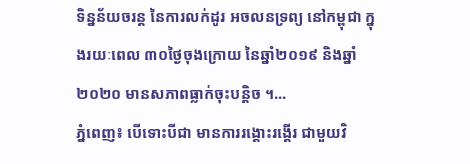ទិន្នន័យចរន្ត នៃការលក់ដូរ អចលនទ្រព្យ នៅកម្ពុជា ក្នុងរយៈពេល ៣០ថ្ងៃចុងក្រោយ នៃឆ្នាំ២០១៩ និងឆ្នាំ២០២០ មានសភាពធ្លាក់ចុះបន្តិច ។...
ភ្នំពេញ៖ បើទោះបីជា មានការរង្គោះរង្គើរ ជាមួយវិ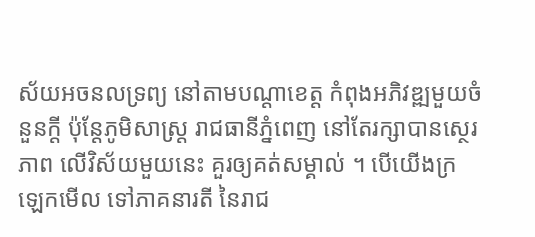ស័យអចនលទ្រព្យ នៅតាមបណ្តាខេត្ត កំពុងអភិវឌ្ឍមួយចំនួនក្តី ប៉ុន្តែភូមិសាស្ត្រ រាជធានីភ្នំពេញ នៅតែរក្សាបានស្ថេរភាព លើវិស័យមួយនេះ គួរឲ្យគត់សម្គាល់ ។ បើយើងក្រឡេកមើល ទៅភាគនារតី នៃរាជ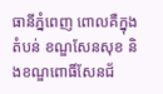ធានីភ្នំពេញ ពោលគឺក្នុងតំបន់ ខណ្ឌសែនសុខ និងខណ្ឌពោធិ៍សែនជ័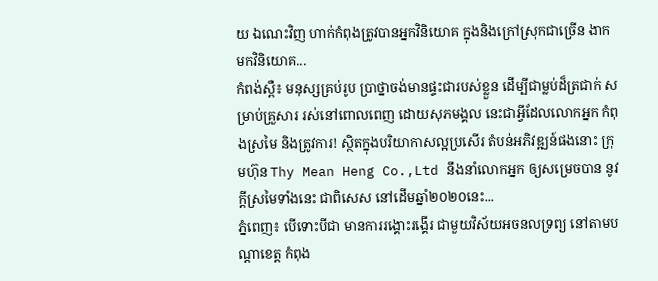យ ឯណេះវិញ ហាក់កំពុងត្រូវបានអ្នកវិនិយោគ ក្នុងនិងក្រៅស្រុកជាច្រើន ងាកមកវិនិយោគ...
កំពង់ស្ពឺ៖ មនុស្សគ្រប់រូប ប្រាថ្នាចង់មានផ្ទះជារបស់ខ្លួន ដើម្បីជាម្លប់ដ៏ត្រជាក់ សម្រាប់គ្រួសារ រស់នៅពោលពេញ ដោយសុភមង្គល នេះជាអ្វីដែលលោកអ្នក កំពុងស្រមៃ និងត្រូវការ! ស្ថិតក្នុងបរិយាកាសល្អប្រសើរ តំបន់អភិវឌ្ឍន៍ផងនោះ ក្រុមហ៊ុន Thy Mean Heng Co.,Ltd នឹងនាំលោកអ្នក ឲ្យសម្រេចបាន នូវក្តីស្រមៃទាំងនេះ ជាពិសេស នៅដើមឆ្នាំ២០២០នេះ...
ភ្នំពេញ៖ បើទោះបីជា មានការរង្គោះរង្គើរ ជាមួយវិស័យអចនលទ្រព្យ នៅតាមបណ្តាខេត្ត កំពុង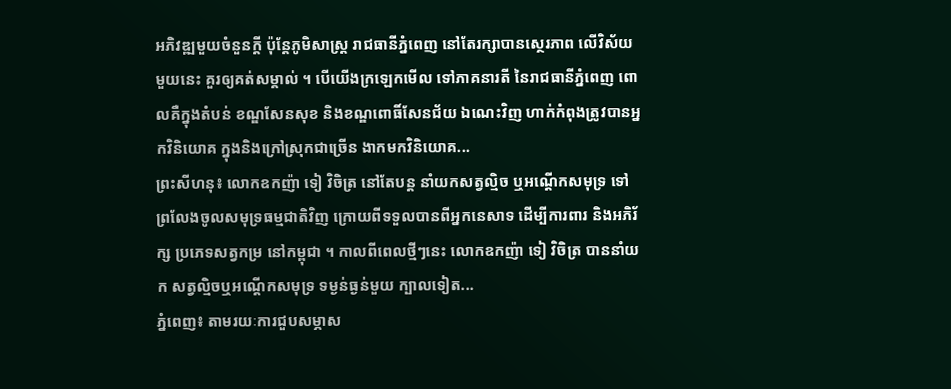អភិវឌ្ឍមួយចំនួនក្តី ប៉ុន្តែភូមិសាស្ត្រ រាជធានីភ្នំពេញ នៅតែរក្សាបានស្ថេរភាព លើវិស័យមួយនេះ គួរឲ្យគត់សម្គាល់ ។ បើយើងក្រឡេកមើល ទៅភាគនារតី នៃរាជធានីភ្នំពេញ ពោលគឺក្នុងតំបន់ ខណ្ឌសែនសុខ និងខណ្ឌពោធិ៍សែនជ័យ ឯណេះវិញ ហាក់កំពុងត្រូវបានអ្នកវិនិយោគ ក្នុងនិងក្រៅស្រុកជាច្រើន ងាកមកវិនិយោគ...
ព្រះសីហនុ៖ លោកឧកញ៉ា ទៀ វិចិត្រ នៅតែបន្ត នាំយកសត្វល្មិច ឬអណ្តើកសមុទ្រ ទៅព្រលែងចូលសមុទ្រធម្មជាតិវិញ ក្រោយពីទទួលបានពីអ្នកនេសាទ ដើម្បីការពារ និងអភិរ័ក្ស ប្រភេទសត្វកម្រ នៅកម្ពុជា ។ កាលពីពេលថ្មីៗនេះ លោកឧកញ៉ា ទៀ វិចិត្រ បាននាំយក សត្វល្មិចឬអណ្តើកសមុទ្រ ទម្ងន់ធ្ងន់មួយ ក្បាលទៀត...
ភ្នំពេញ៖ តាមរយៈការជួបសម្ភាស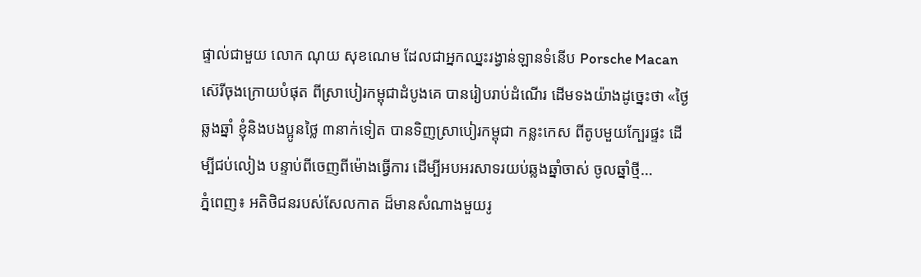ផ្ទាល់ជាមួយ លោក ណុយ សុខណេម ដែលជាអ្នកឈ្នះរង្វាន់ឡានទំនើប Porsche Macan ស៊េរីចុងក្រោយបំផុត ពីស្រាបៀរកម្ពុជាដំបូងគេ បានរៀបរាប់ដំណើរ ដើមទងយ៉ាងដូច្នេះថា «ថ្ងៃឆ្លងឆ្នាំ ខ្ញុំនិងបងប្អូនថ្លៃ ៣នាក់ទៀត បានទិញស្រាបៀរកម្ពុជា កន្លះកេស ពីតូបមួយក្បែរផ្ទះ ដើម្បីជប់លៀង បន្ទាប់ពីចេញពីម៉ោងធ្វើការ ដើម្បីអបអរសាទរយប់ឆ្លងឆ្នាំចាស់ ចូលឆ្នាំថ្មី...
ភ្នំពេញ៖ អតិថិជនរបស់សែលកាត ដ៏មានសំណាងមួយរូ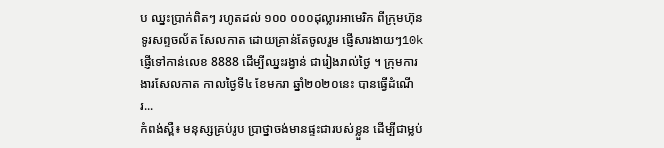ប ឈ្នះប្រាក់ពិតៗ រហូតដល់ ១០០ ០០០ដុល្លារអាមេរិក ពីក្រុមហ៊ុន ទូរសព្ទចល័ត សែលកាត ដោយគ្រាន់តែចូលរួម ផ្ញើសារងាយៗ10k ផ្ញើទៅកាន់លេខ 8888 ដើម្បីឈ្នះរង្វាន់ ជារៀងរាល់ថ្ងៃ ។ ក្រុមការងារសែលកាត កាលថ្ងៃទី៤ ខែមករា ឆ្នាំ២០២០នេះ បានធ្វើដំណើរ...
កំពង់ស្ពឺ៖ មនុស្សគ្រប់រូប ប្រាថ្នាចង់មានផ្ទះជារបស់ខ្លួន ដើម្បីជាម្លប់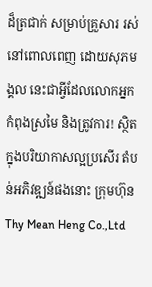ដ៏ត្រជាក់ សម្រាប់គ្រួសារ រស់នៅពោលពេញ ដោយសុភមង្គល នេះជាអ្វីដែលលោកអ្នក កំពុងស្រមៃ និងត្រូវការ! ស្ថិតក្នុងបរិយាកាសល្អប្រសើរ តំបន់អភិវឌ្ឍន៍ផងនោះ ក្រុមហ៊ុន Thy Mean Heng Co.,Ltd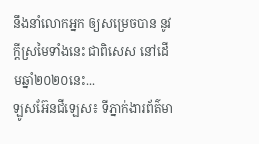នឹងនាំលោកអ្នក ឲ្យសម្រេចបាន នូវក្តីស្រមៃទាំងនេះ ជាពិសេស នៅដើមឆ្នាំ២០២០នេះ...
ឡូសអ៊ែនជីឡេស៖ ទីភ្នាក់ងារព័ត៌មា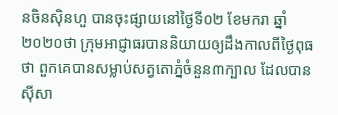នចិនស៊ិនហួ បានចុះផ្សាយនៅថ្ងៃទី០២ ខែមករា ឆ្នាំ២០២០ថា ក្រុមអាជ្ញាធរបាននិយាយឲ្យដឹងកាលពីថ្ងៃពុធថា ពួកគេបានសម្លាប់សត្វតោភ្នំចំនួន៣ក្បាល ដែលបានស៊ីសា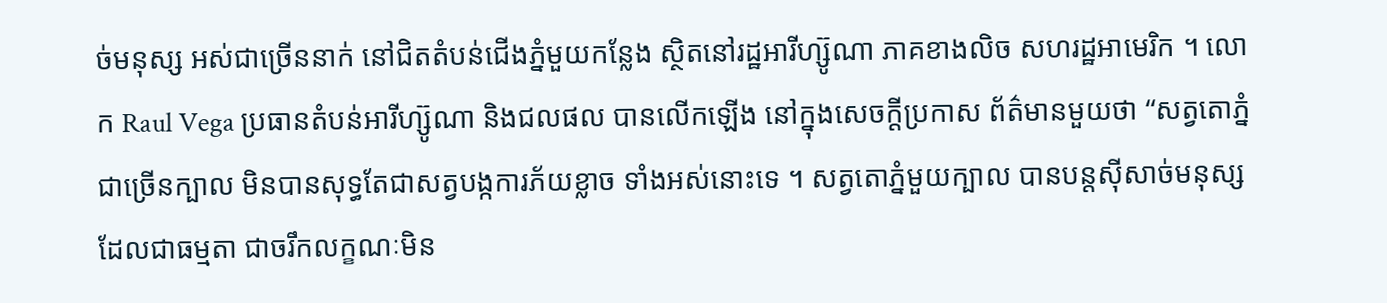ច់មនុស្ស អស់ជាច្រើននាក់ នៅជិតតំបន់ជើងភ្នំមួយកន្លែង ស្ថិតនៅរដ្ឋអារីហ្ស៊ូណា ភាគខាងលិច សហរដ្ឋអាមេរិក ។ លោក Raul Vega ប្រធានតំបន់អារីហ្ស៊ូណា និងជលផល បានលើកឡើង នៅក្នុងសេចក្តីប្រកាស ព័ត៌មានមួយថា “សត្វតោភ្នំជាច្រើនក្បាល មិនបានសុទ្ធតែជាសត្វបង្កការភ័យខ្លាច ទាំងអស់នោះទេ ។ សត្វតោភ្នំមួយក្បាល បានបន្តស៊ីសាច់មនុស្ស ដែលជាធម្មតា ជាចរឹកលក្ខណៈមិន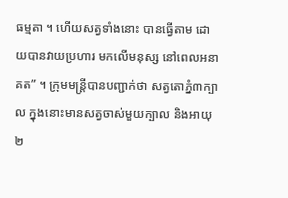ធម្មតា ។ ហើយសត្វទាំងនោះ បានធ្វើតាម ដោយបានវាយប្រហារ មកលើមនុស្ស នៅពេលអនាគត” ។ ក្រុមមន្ត្រីបានបញ្ជាក់ថា សត្វតោភ្នំ៣ក្បាល ក្នុងនោះមានសត្វចាស់មួយក្បាល និងអាយុ២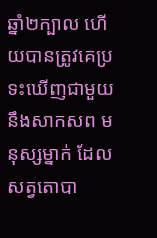ឆ្នាំ២ក្បាល ហើយបានត្រូវគេប្រទះឃើញជាមួយនឹងសាកសព មនុស្សម្នាក់ ដែលសត្វតោបា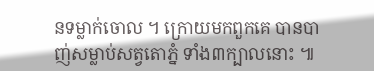នទម្លាក់ចោល ។ ក្រោយមកពួកគេ បានបាញ់សម្លាប់សត្វតោភ្នំ ទាំង៣ក្បាលនោះ ៕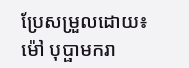ប្រែសម្រួលដោយ៖ ម៉ៅ បុប្ផាមករា